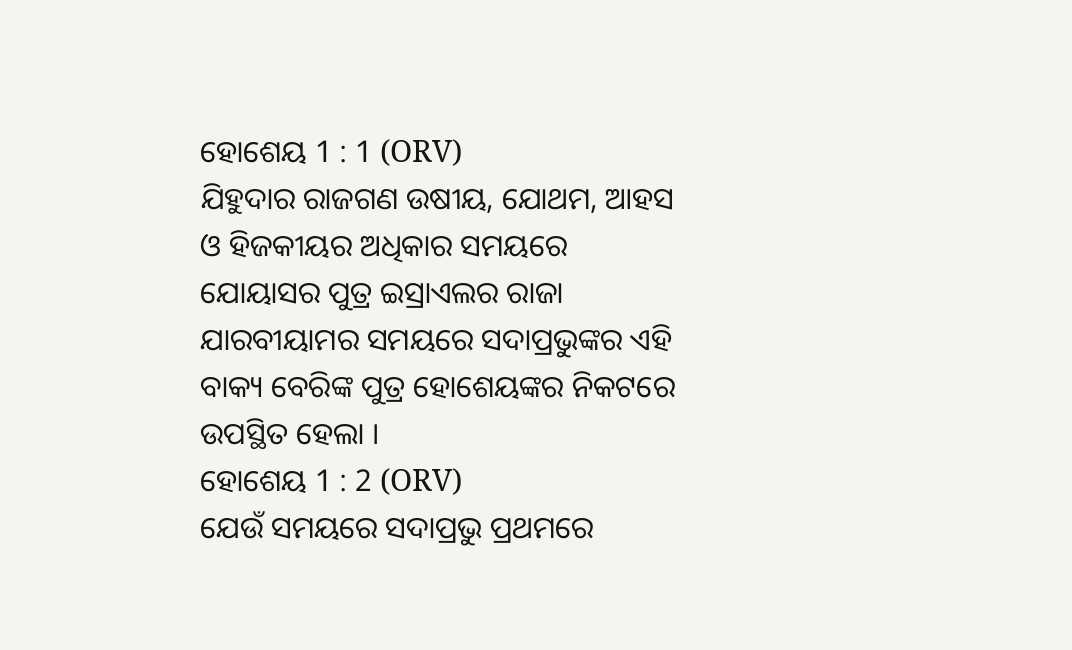ହୋଶେୟ 1 : 1 (ORV)
ଯିହୁଦାର ରାଜଗଣ ଉଷୀୟ, ଯୋଥମ, ଆହସ ଓ ହିଜକୀୟର ଅଧିକାର ସମୟରେ ଯୋୟାସର ପୁତ୍ର ଇସ୍ରାଏଲର ରାଜା ଯାରବୀୟାମର ସମୟରେ ସଦାପ୍ରଭୁଙ୍କର ଏହି ବାକ୍ୟ ବେରିଙ୍କ ପୁତ୍ର ହୋଶେୟଙ୍କର ନିକଟରେ ଉପସ୍ଥିତ ହେଲା ।
ହୋଶେୟ 1 : 2 (ORV)
ଯେଉଁ ସମୟରେ ସଦାପ୍ରଭୁ ପ୍ରଥମରେ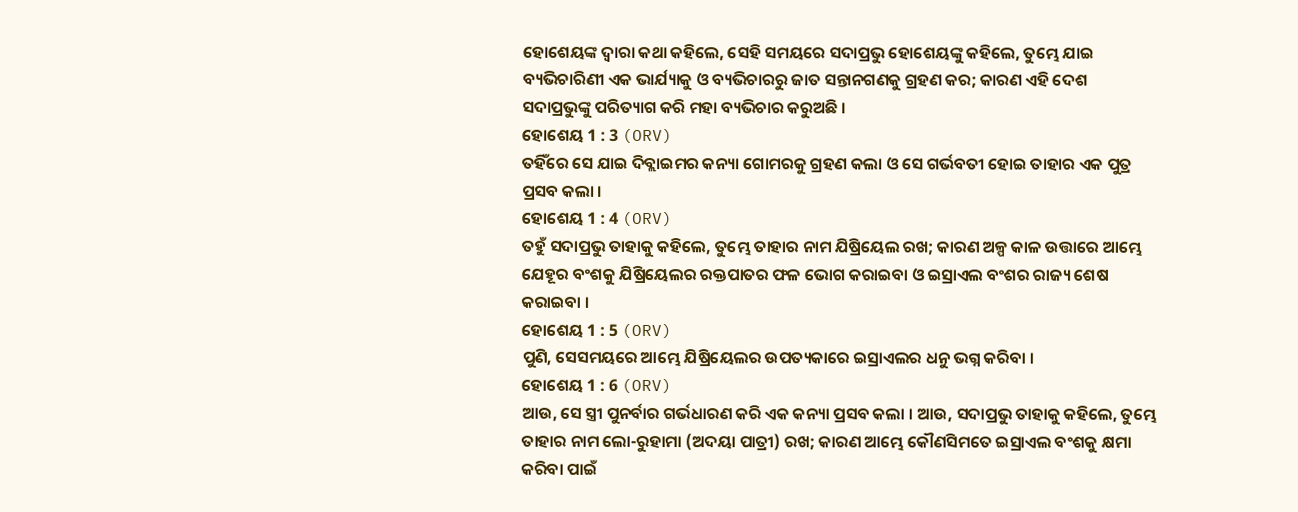ହୋଶେୟଙ୍କ ଦ୍ଵାରା କଥା କହିଲେ, ସେହି ସମୟରେ ସଦାପ୍ରଭୁ ହୋଶେୟଙ୍କୁ କହିଲେ, ତୁମ୍ଭେ ଯାଇ ବ୍ୟଭିଚାରିଣୀ ଏକ ଭାର୍ଯ୍ୟାକୁ ଓ ବ୍ୟଭିଚାରରୁ ଜାତ ସନ୍ତାନଗଣକୁ ଗ୍ରହଣ କର; କାରଣ ଏହି ଦେଶ ସଦାପ୍ରଭୁଙ୍କୁ ପରିତ୍ୟାଗ କରି ମହା ବ୍ୟଭିଚାର କରୁଅଛି ।
ହୋଶେୟ 1 : 3 (ORV)
ତହିଁରେ ସେ ଯାଇ ଦିବ୍ଲାଇମର କନ୍ୟା ଗୋମରକୁ ଗ୍ରହଣ କଲା ଓ ସେ ଗର୍ଭବତୀ ହୋଇ ତାହାର ଏକ ପୁତ୍ର ପ୍ରସବ କଲା ।
ହୋଶେୟ 1 : 4 (ORV)
ତହୁଁ ସଦାପ୍ରଭୁ ତାହାକୁ କହିଲେ, ତୁମ୍ଭେ ତାହାର ନାମ ଯିଷ୍ରିୟେଲ ରଖ; କାରଣ ଅଳ୍ପ କାଳ ଉତ୍ତାରେ ଆମ୍ଭେ ଯେହୂର ବଂଶକୁ ଯିଷ୍ରିୟେଲର ରକ୍ତପାତର ଫଳ ଭୋଗ କରାଇବା ଓ ଇସ୍ରାଏଲ ବଂଶର ରାଜ୍ୟ ଶେଷ କରାଇବା ।
ହୋଶେୟ 1 : 5 (ORV)
ପୁଣି, ସେସମୟରେ ଆମ୍ଭେ ଯିଷ୍ରିୟେଲର ଉପତ୍ୟକାରେ ଇସ୍ରାଏଲର ଧନୁ ଭଗ୍ନ କରିବା ।
ହୋଶେୟ 1 : 6 (ORV)
ଆଉ, ସେ ସ୍ତ୍ରୀ ପୁନର୍ବାର ଗର୍ଭଧାରଣ କରି ଏକ କନ୍ୟା ପ୍ରସବ କଲା । ଆଉ, ସଦାପ୍ରଭୁ ତାହାକୁ କହିଲେ, ତୁମ୍ଭେ ତାହାର ନାମ ଲୋ-ରୁହାମା (ଅଦୟା ପାତ୍ରୀ) ରଖ; କାରଣ ଆମ୍ଭେ କୌଣସିମତେ ଇସ୍ରାଏଲ ବଂଶକୁ କ୍ଷମା କରିବା ପାଇଁ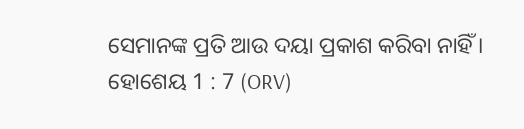ସେମାନଙ୍କ ପ୍ରତି ଆଉ ଦୟା ପ୍ରକାଶ କରିବା ନାହିଁ ।
ହୋଶେୟ 1 : 7 (ORV)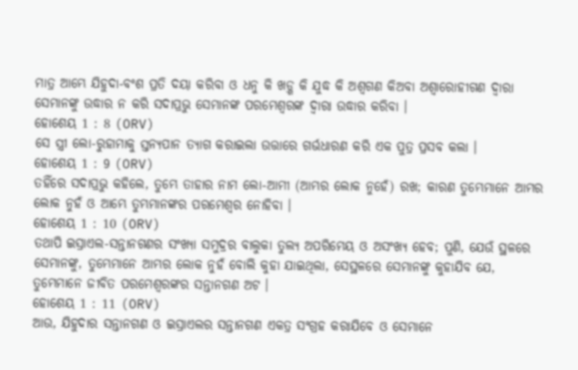ମାତ୍ର ଆମ୍ଭେ ଯିହୁଦା-ବଂଶ ପ୍ରତି ଦୟା କରିବା ଓ ଧନୁ କି ଖଡ଼୍ଗ କି ଯୁଦ୍ଧ କି ଅଶ୍ଵଗଣ କିଅବା ଅଶ୍ଵାରୋହୀଗଣ ଦ୍ଵାରା ସେମାନଙ୍କୁ ଉଦ୍ଧାର ନ କରି ସଦାପ୍ରଭୁ ସେମାନଙ୍କ ପରମେଶ୍ଵରଙ୍କ ଦ୍ଵାରା ଉଦ୍ଧାର କରିବା ।
ହୋଶେୟ 1 : 8 (ORV)
ସେ ସ୍ତ୍ରୀ ଲୋ-ରୁହାମାକୁ ସ୍ତନ୍ୟପାନ ତ୍ୟାଗ କରାଇଲା ଉତ୍ତାରେ ଗର୍ଭଧାରଣ କରି ଏକ ପୁତ୍ର ପ୍ରସବ କଲା ।
ହୋଶେୟ 1 : 9 (ORV)
ତହିଁରେ ସଦାପ୍ରଭୁ କହିଲେ, ତୁମ୍ଭେ ତାହାର ନାମ ଲୋ-ଆମୀ (ଆମ୍ଭର ଲୋକ ନୁହେଁ) ରଖ; କାରଣ ତୁମ୍ଭେମାନେ ଆମ୍ଭର ଲୋକ ନୁହଁ ଓ ଆମ୍ଭେ ତୁମ୍ଭମାନଙ୍କର ପରମେଶ୍ଵର ନୋହିବା ।
ହୋଶେୟ 1 : 10 (ORV)
ତଥାପି ଇସ୍ରାଏଲ-ସନ୍ତାନଗଣର ସଂଖ୍ୟା ସମୁଦ୍ରର ବାଲୁକା ତୁଲ୍ୟ ଅପରିମେୟ ଓ ଅସଂଖ୍ୟ ହେବ; ପୁଣି, ଯେଉଁ ସ୍ଥଳରେ ସେମାନଙ୍କୁ, ତୁମ୍ଭେମାନେ ଆମ୍ଭର ଲୋକ ନୁହଁ ବୋଲି କୁହା ଯାଇଥିଲା, ସେସ୍ଥଳରେ ସେମାନଙ୍କୁ କୁହାଯିବ ଯେ, ତୁମ୍ଭେମାନେ ଜୀବିତ ପରମେଶ୍ଵରଙ୍କର ସନ୍ତାନଗଣ ଅଟ ।
ହୋଶେୟ 1 : 11 (ORV)
ଆଉ, ଯିହୁଦାର ସନ୍ତାନଗଣ ଓ ଇସ୍ରାଏଲର ସନ୍ତାନଗଣ ଏକତ୍ର ସଂଗ୍ରହ କରାଯିବେ ଓ ସେମାନେ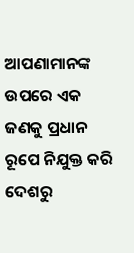ଆପଣାମାନଙ୍କ ଉପରେ ଏକ ଜଣକୁ ପ୍ରଧାନ ରୂପେ ନିଯୁକ୍ତ କରି ଦେଶରୁ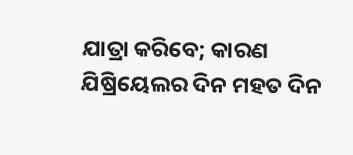ଯାତ୍ରା କରିବେ; କାରଣ ଯିଷ୍ରିୟେଲର ଦିନ ମହତ ଦିନ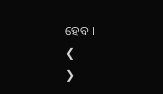ହେବ ।
❮
❯